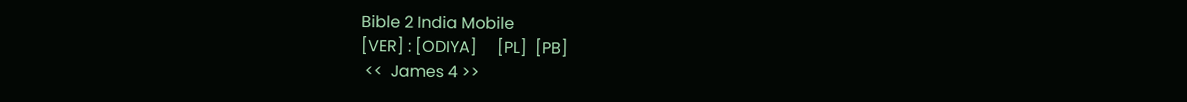Bible 2 India Mobile
[VER] : [ODIYA]     [PL]  [PB]
 <<  James 4 >>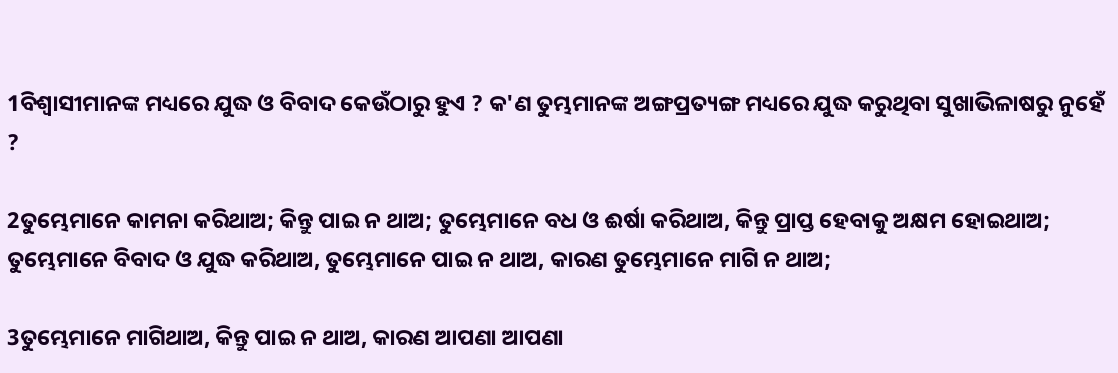1ବିଶ୍ୱାସୀମାନଙ୍କ ମଧ୍ୟରେ ଯୁଦ୍ଧ ଓ ବିବାଦ କେଉଁଠାରୁ ହୁଏ ? କ'ଣ ତୁମ୍ଭମାନଙ୍କ ଅଙ୍ଗପ୍ରତ୍ୟଙ୍ଗ ମଧ୍ୟରେ ଯୁଦ୍ଧ କରୁଥିବା ସୁଖାଭିଳାଷରୁ ନୁହେଁ ?

2ତୁମ୍ଭେମାନେ କାମନା କରିଥାଅ; କିନ୍ତୁ ପାଇ ନ ଥାଅ; ତୁମ୍ଭେମାନେ ବଧ ଓ ଈର୍ଷା କରିଥାଅ, କିନ୍ତୁ ପ୍ରାପ୍ତ ହେବାକୁ ଅକ୍ଷମ ହୋଇଥାଅ; ତୁମ୍ଭେମାନେ ବିବାଦ ଓ ଯୁଦ୍ଧ କରିଥାଅ, ତୁମ୍ଭେମାନେ ପାଇ ନ ଥାଅ, କାରଣ ତୁମ୍ଭେମାନେ ମାଗି ନ ଥାଅ;

3ତୁମ୍ଭେମାନେ ମାଗିଥାଅ, କିନ୍ତୁ ପାଇ ନ ଥାଅ, କାରଣ ଆପଣା ଆପଣା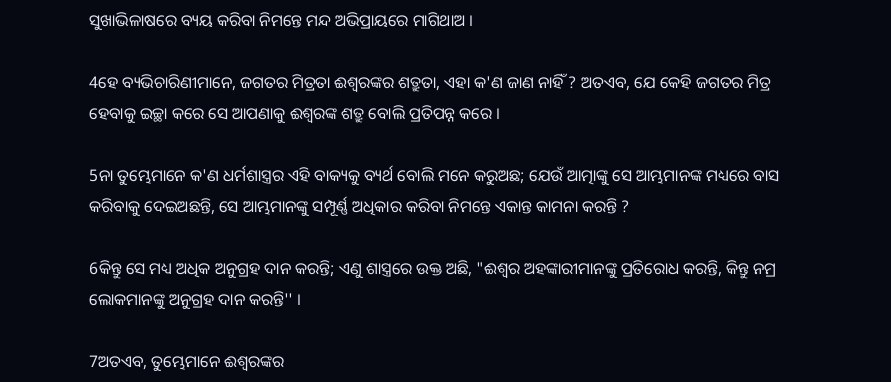ସୁଖାଭିଳାଷରେ ବ୍ୟୟ କରିବା ନିମନ୍ତେ ମନ୍ଦ ଅଭିପ୍ରାୟରେ ମାଗିଥାଅ ।

4ହେ ବ୍ୟଭିଚାରିଣୀମାନେ, ଜଗତର ମିତ୍ରତା ଈଶ୍ୱରଙ୍କର ଶତ୍ରୁତା, ଏହା କ'ଣ ଜାଣ ନାହିଁ ? ଅତଏବ, ଯେ କେହି ଜଗତର ମିତ୍ର ହେବାକୁ ଇଚ୍ଛା କରେ ସେ ଆପଣାକୁ ଈଶ୍ୱରଙ୍କ ଶତ୍ରୁ ବୋଲି ପ୍ରତିପନ୍ନ କରେ ।

5ନା ତୁମ୍ଭେମାନେ କ'ଣ ଧର୍ମଶାସ୍ତ୍ରର ଏହି ବାକ୍ୟକୁ ବ୍ୟର୍ଥ ବୋଲି ମନେ କରୁଅଛ; ଯେଉଁ ଆତ୍ମାଙ୍କୁ ସେ ଆମ୍ଭମାନଙ୍କ ମଧ୍ୟରେ ବାସ କରିବାକୁ ଦେଇଅଛନ୍ତି, ସେ ଆମ୍ଭମାନଙ୍କୁ ସମ୍ପୂର୍ଣ୍ଣ ଅଧିକାର କରିବା ନିମନ୍ତେ ଏକାନ୍ତ କାମନା କରନ୍ତି ?

6କିନ୍ତୁ ସେ ମଧ୍ୟ ଅଧିକ ଅନୁଗ୍ରହ ଦାନ କରନ୍ତି; ଏଣୁ ଶାସ୍ତ୍ର‌ରେ ଉକ୍ତ ଅଛି, "ଈଶ୍ୱର ଅହଙ୍କାରୀମାନଙ୍କୁ ପ୍ରତିରୋଧ କରନ୍ତି, କିନ୍ତୁ ନମ୍ର ଲୋକମାନଙ୍କୁ ଅନୁଗ୍ରହ ଦାନ କରନ୍ତି'' ।

7ଅତଏବ, ତୁମ୍ଭେମାନେ ଈଶ୍ୱରଙ୍କର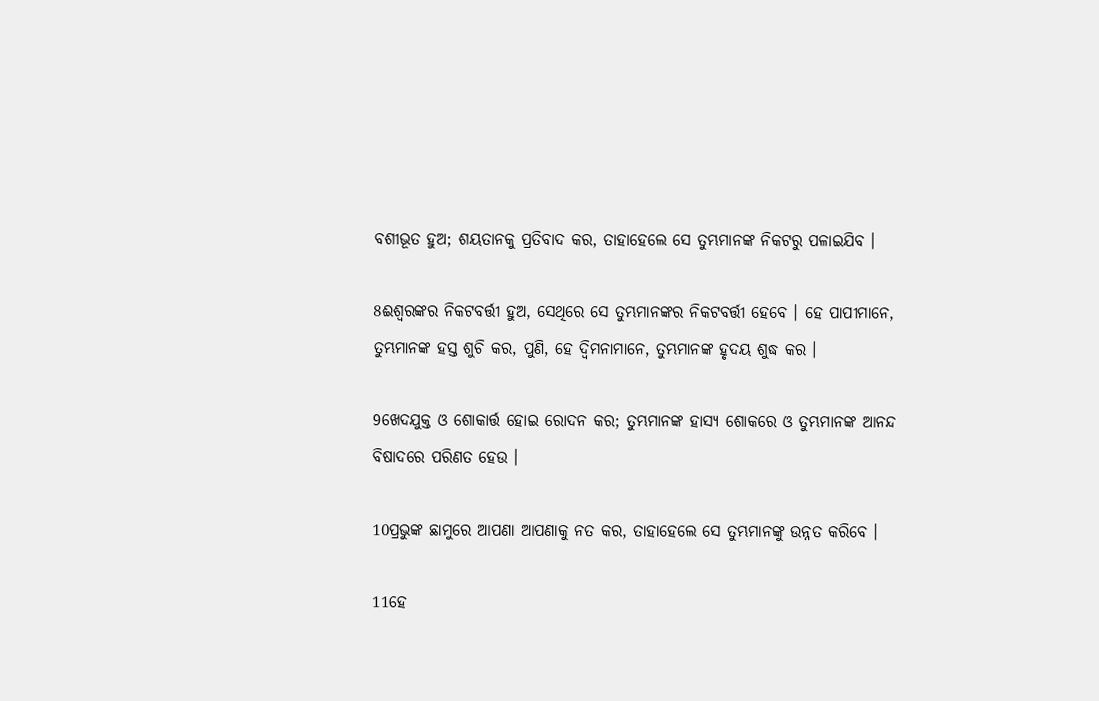ବଶୀଭୂତ ହୁଅ; ଶୟତାନକୁ ପ୍ରତିବାଦ କର, ତାହାହେଲେ ସେ ତୁମ୍ଭମାନଙ୍କ ନିକଟରୁ ପଳାଇଯିବ ।

8ଈଶ୍ୱରଙ୍କର ନିକଟବର୍ତ୍ତୀ ହୁଅ, ସେଥିରେ ସେ ତୁମ୍ଭମାନଙ୍କର ନିକଟବର୍ତ୍ତୀ ହେବେ । ହେ ପାପୀମାନେ, ତୁମ୍ଭମାନଙ୍କ ହସ୍ତ ଶୁଚି କର, ପୁଣି, ହେ ଦ୍ୱିମନାମାନେ, ତୁମ୍ଭମାନଙ୍କ ହୃଦୟ ଶୁଦ୍ଧ କର ।

9ଖେଦଯୁକ୍ତ ଓ ଶୋକାର୍ତ୍ତ ହୋଇ ରୋଦନ କର; ତୁମ୍ଭମାନଙ୍କ ହାସ୍ୟ ଶୋକରେ ଓ ତୁମ୍ଭମାନଙ୍କ ଆନନ୍ଦ ବିଷାଦରେ ପରିଣତ ହେଉ ।

10ପ୍ରଭୁଙ୍କ ଛାମୁରେ ଆପଣା ଆପଣାକୁ ନତ କର, ତାହାହେଲେ ସେ ତୁମ୍ଭମାନଙ୍କୁ ଉନ୍ନତ କରିବେ ।

11ହେ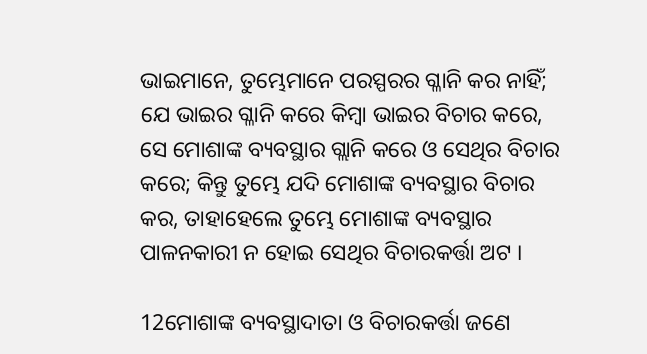ଭାଇମାନେ, ତୁମ୍ଭେମାନେ ପରସ୍ପରର ଗ୍ଳାନି କର ନାହିଁ; ଯେ ଭାଇର ଗ୍ଳାନି କରେ କିମ୍ବା ଭାଇର ବିଚାର କରେ, ସେ ମୋଶାଙ୍କ ବ୍ୟବସ୍ଥାର ଗ୍ଲାନି କରେ ଓ ସେଥିର ବିଚାର କରେ; କିନ୍ତୁ ତୁମ୍ଭେ ଯଦି ମୋଶାଙ୍କ ବ୍ୟବସ୍ଥାର ବିଚାର କର, ତାହାହେଲେ ତୁମ୍ଭେ ମୋଶାଙ୍କ ବ୍ୟବସ୍ଥାର ପାଳନକାରୀ ନ ହୋଇ ସେଥିର ବିଚାରକର୍ତ୍ତା ଅଟ ।

12ମୋଶାଙ୍କ ବ୍ୟବସ୍ଥାଦାତା ଓ ବିଚାରକର୍ତ୍ତା ଜଣେ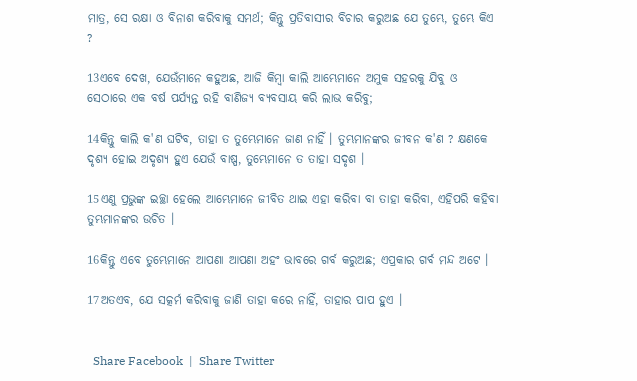ମାତ୍ର, ସେ ରକ୍ଷା ଓ ବିନାଶ କରିବାକୁ ସମର୍ଥ; କିନ୍ତୁ ପ୍ରତିବାସୀର ବିଚାର କରୁଅଛ ଯେ ତୁମ୍ଭେ, ତୁମ୍ଭେ କିଏ ?

13ଏବେ ଦେଖ, ଯେଉଁମାନେ କହୁଅଛ, ଆଜି କିମ୍ବା କାଲି ଆମ୍ଭେମାନେ ଅମୁକ ସହରକୁ ଯିବୁ ଓ ସେଠାରେ ଏକ ବର୍ଷ ପର୍ଯ୍ୟନ୍ତ ରହି ବାଣିଜ୍ୟ ବ୍ୟବସାୟ କରି ଲାଭ କରିବୁ;

14କିନ୍ତୁ କାଲି କ'ଣ ଘଟିବ, ତାହା ତ ତୁମ୍ଭେମାନେ ଜାଣ ନାହିଁ । ତୁମ୍ଭମାନଙ୍କର ଜୀବନ କ'ଣ ? କ୍ଷଣକେ ଦୃଶ୍ୟ ହୋଇ ଅଦୃଶ୍ୟ ହୁଏ ଯେଉଁ ବାଷ୍ପ, ତୁମ୍ଭେମାନେ ତ ତାହା ସଦୃଶ ।

15ଏଣୁ ପ୍ରଭୁଙ୍କ ଇଚ୍ଛା ହେଲେ ଆମ୍ଭେମାନେ ଜୀବିତ ଥାଇ ଏହା କରିବା ବା ତାହା କରିବା, ଏହିପରି କହିବା ତୁମ୍ଭମାନଙ୍କର ଉଚିତ ।

16କିନ୍ତୁ ଏବେ ତୁମ୍ଭେମାନେ ଆପଣା ଆପଣା ଅହଂ ଭାବରେ ଗର୍ବ କରୁଅଛ; ଏପ୍ରକାର ଗର୍ବ ମନ୍ଦ ଅଟେ ।

17ଅତଏବ, ଯେ ସତ୍କର୍ମ କରିବାକୁ ଜାଣି ତାହା କରେ ନାହିଁ, ତାହାର ପାପ ହୁଏ ।


  Share Facebook  |  Share Twitter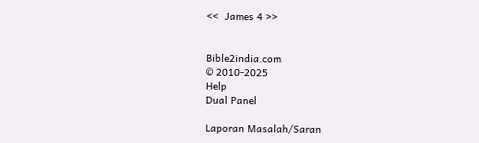<<  James 4 >>


Bible2india.com
© 2010-2025
Help
Dual Panel

Laporan Masalah/Saran